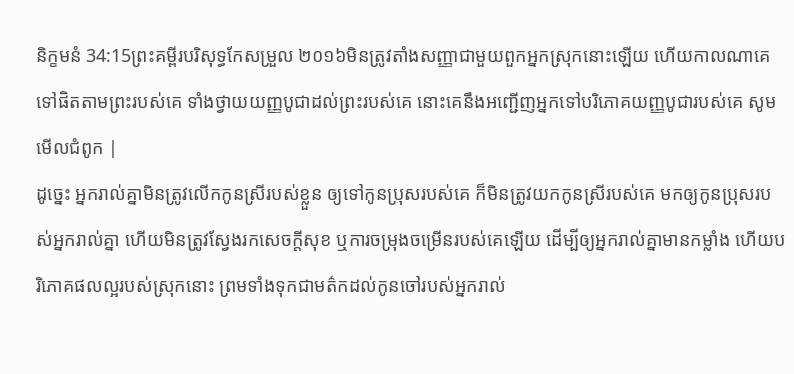និក្ខមនំ 34:15ព្រះគម្ពីរបរិសុទ្ធកែសម្រួល ២០១៦មិនត្រូវតាំងសញ្ញាជាមួយពួកអ្នកស្រុកនោះឡើយ ហើយកាលណាគេទៅផិតតាមព្រះរបស់គេ ទាំងថ្វាយយញ្ញបូជាដល់ព្រះរបស់គេ នោះគេនឹងអញ្ជើញអ្នកទៅបរិភោគយញ្ញបូជារបស់គេ សូមមើលជំពូក |
ដូច្នេះ អ្នករាល់គ្នាមិនត្រូវលើកកូនស្រីរបស់ខ្លួន ឲ្យទៅកូនប្រុសរបស់គេ ក៏មិនត្រូវយកកូនស្រីរបស់គេ មកឲ្យកូនប្រុសរបស់អ្នករាល់គ្នា ហើយមិនត្រូវស្វែងរកសេចក្ដីសុខ ឬការចម្រុងចម្រើនរបស់គេឡើយ ដើម្បីឲ្យអ្នករាល់គ្នាមានកម្លាំង ហើយបរិភោគផលល្អរបស់ស្រុកនោះ ព្រមទាំងទុកជាមត៌កដល់កូនចៅរបស់អ្នករាល់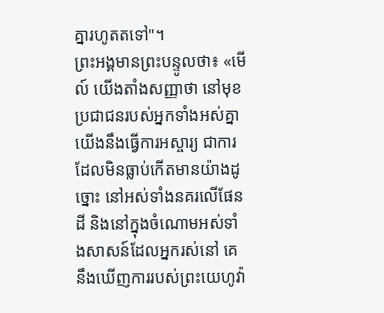គ្នារហូតតទៅ"។
ព្រះអង្គមានព្រះបន្ទូលថា៖ «មើល៍ យើងតាំងសញ្ញាថា នៅមុខប្រជាជនរបស់អ្នកទាំងអស់គ្នា យើងនឹងធ្វើការអស្ចារ្យ ជាការដែលមិនធ្លាប់កើតមានយ៉ាងដូច្នោះ នៅអស់ទាំងនគរលើផែនដី និងនៅក្នុងចំណោមអស់ទាំងសាសន៍ដែលអ្នករស់នៅ គេនឹងឃើញការរបស់ព្រះយេហូវ៉ា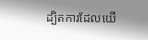ដ្បិតការដែលយើ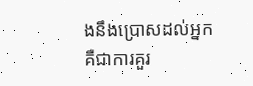ងនឹងប្រោសដល់អ្នក គឺជាការគួរ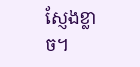ស្ញែងខ្លាច។